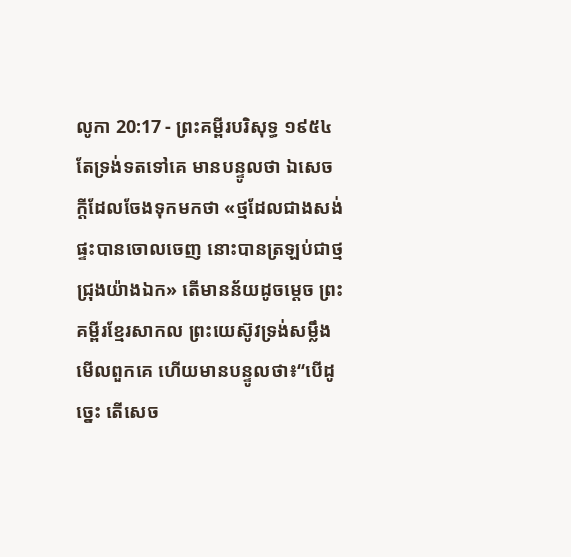លូកា 20:17 - ព្រះគម្ពីរបរិសុទ្ធ ១៩៥៤ តែទ្រង់ទតទៅគេ មានបន្ទូលថា ឯសេចក្ដីដែលចែងទុកមកថា «ថ្មដែលជាងសង់ផ្ទះបានចោលចេញ នោះបានត្រឡប់ជាថ្មជ្រុងយ៉ាងឯក» តើមានន័យដូចម្តេច ព្រះគម្ពីរខ្មែរសាកល ព្រះយេស៊ូវទ្រង់សម្លឹងមើលពួកគេ ហើយមានបន្ទូលថា៖“បើដូច្នេះ តើសេច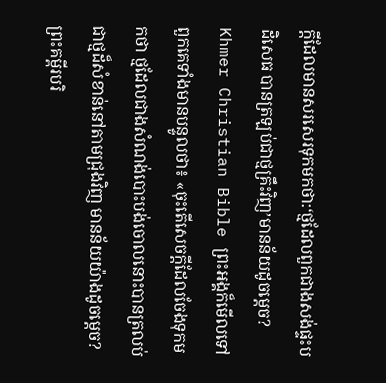ក្ដីដែលមានសរសេរទុកមកថា:‘ថ្មដែលពួកជាងសង់ផ្ទះបដិសេធ បានត្រឡប់ជាថ្មគ្រឹះវិញ’មានន័យដូចម្ដេច? Khmer Christian Bible ព្រះអង្គក៏មើលទៅពួកគេទាំងមានបន្ទូលថា៖ «ចុះតើសេចក្ដីដែលចែងទុកមកថា ថ្មដែលជាងសំណង់បោះបង់ចោលនោះបានត្រលប់ជាថ្មដ៏សំខាន់នៅតាមជ្រុងវិញ មានន័យយ៉ាងដូចម្ដេច? ព្រះគម្ពីរបរិ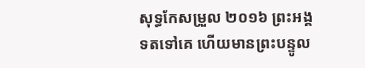សុទ្ធកែសម្រួល ២០១៦ ព្រះអង្គទតទៅគេ ហើយមានព្រះបន្ទូល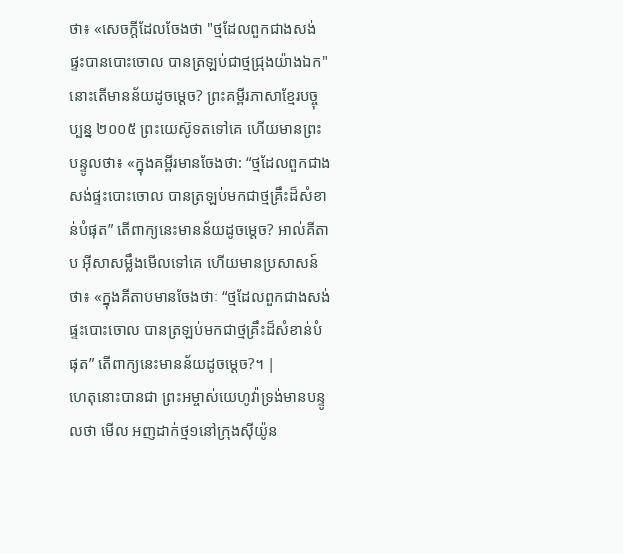ថា៖ «សេចក្តីដែលចែងថា "ថ្មដែលពួកជាងសង់ផ្ទះបានបោះចោល បានត្រឡប់ជាថ្មជ្រុងយ៉ាងឯក" នោះតើមានន័យដូចម្តេច? ព្រះគម្ពីរភាសាខ្មែរបច្ចុប្បន្ន ២០០៥ ព្រះយេស៊ូទតទៅគេ ហើយមានព្រះបន្ទូលថា៖ «ក្នុងគម្ពីរមានចែងថា: “ថ្មដែលពួកជាងសង់ផ្ទះបោះចោល បានត្រឡប់មកជាថ្មគ្រឹះដ៏សំខាន់បំផុត” តើពាក្យនេះមានន័យដូចម្ដេច? អាល់គីតាប អ៊ីសាសម្លឹងមើលទៅគេ ហើយមានប្រសាសន៍ថា៖ «ក្នុងគីតាបមានចែងថាៈ “ថ្មដែលពួកជាងសង់ផ្ទះបោះចោល បានត្រឡប់មកជាថ្មគ្រឹះដ៏សំខាន់បំផុត” តើពាក្យនេះមានន័យដូចម្ដេច?។ |
ហេតុនោះបានជា ព្រះអម្ចាស់យេហូវ៉ាទ្រង់មានបន្ទូលថា មើល អញដាក់ថ្ម១នៅក្រុងស៊ីយ៉ូន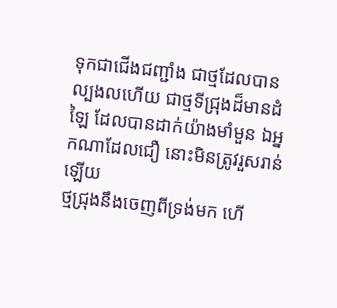ទុកជាជើងជញ្ជាំង ជាថ្មដែលបានល្បងលហើយ ជាថ្មទីជ្រុងដ៏មានដំឡៃ ដែលបានដាក់យ៉ាងមាំមួន ឯអ្នកណាដែលជឿ នោះមិនត្រូវរួសរាន់ឡើយ
ថ្មជ្រុងនឹងចេញពីទ្រង់មក ហើ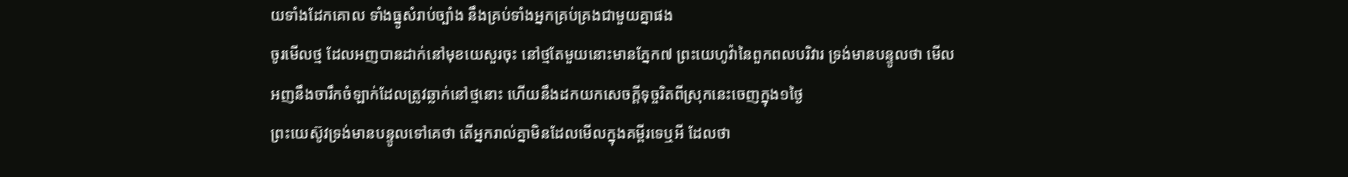យទាំងដែកគោល ទាំងធ្នូសំរាប់ច្បាំង នឹងគ្រប់ទាំងអ្នកគ្រប់គ្រងជាមួយគ្នាផង
ចូរមើលថ្ម ដែលអញបានដាក់នៅមុខយេសួរចុះ នៅថ្មតែមួយនោះមានភ្នែក៧ ព្រះយេហូវ៉ានៃពួកពលបរិវារ ទ្រង់មានបន្ទូលថា មើល អញនឹងចារឹកចំឡាក់ដែលត្រូវឆ្លាក់នៅថ្មនោះ ហើយនឹងដកយកសេចក្ដីទុច្ចរិតពីស្រុកនេះចេញក្នុង១ថ្ងៃ
ព្រះយេស៊ូវទ្រង់មានបន្ទូលទៅគេថា តើអ្នករាល់គ្នាមិនដែលមើលក្នុងគម្ពីរទេឬអី ដែលថា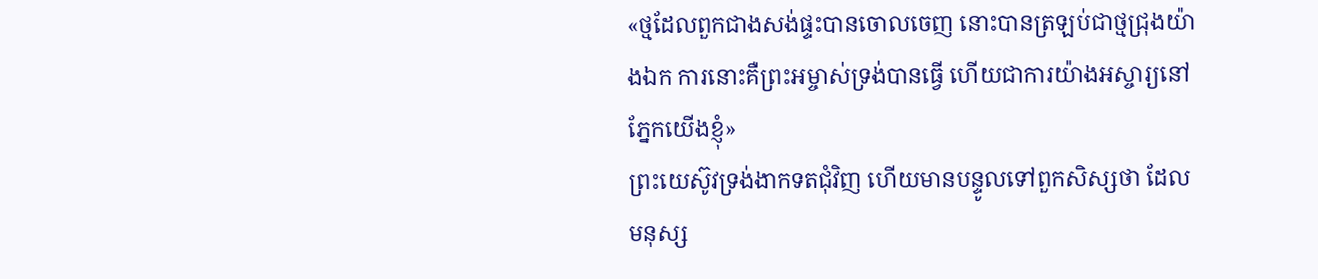«ថ្មដែលពួកជាងសង់ផ្ទះបានចោលចេញ នោះបានត្រឡប់ជាថ្មជ្រុងយ៉ាងឯក ការនោះគឺព្រះអម្ចាស់ទ្រង់បានធ្វើ ហើយជាការយ៉ាងអស្ចារ្យនៅភ្នែកយើងខ្ញុំ»
ព្រះយេស៊ូវទ្រង់ងាកទតជុំវិញ ហើយមានបន្ទូលទៅពួកសិស្សថា ដែលមនុស្ស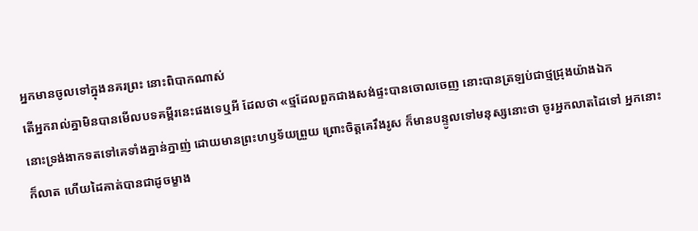អ្នកមានចូលទៅក្នុងនគរព្រះ នោះពិបាកណាស់
តើអ្នករាល់គ្នាមិនបានមើលបទគម្ពីរនេះផងទេឬអី ដែលថា «ថ្មដែលពួកជាងសង់ផ្ទះបានចោលចេញ នោះបានត្រឡប់ជាថ្មជ្រុងយ៉ាងឯក
នោះទ្រង់ងាកទតទៅគេទាំងគ្នាន់ក្នាញ់ ដោយមានព្រះហឫទ័យព្រួយ ព្រោះចិត្តគេរឹងរូស ក៏មានបន្ទូលទៅមនុស្សនោះថា ចូរអ្នកលាតដៃទៅ អ្នកនោះក៏លាត ហើយដៃគាត់បានជាដូចម្ខាង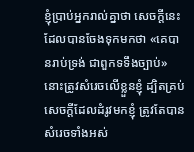ខ្ញុំប្រាប់អ្នករាល់គ្នាថា សេចក្ដីនេះដែលបានចែងទុកមកថា «គេបានរាប់ទ្រង់ ជាពួកទទឹងច្បាប់» នោះត្រូវសំរេចលើខ្លួនខ្ញុំ ដ្បិតគ្រប់សេចក្ដីដែលដំរូវមកខ្ញុំ ត្រូវតែបានសំរេចទាំងអស់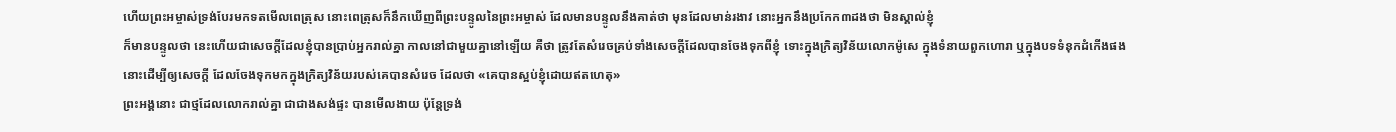ហើយព្រះអម្ចាស់ទ្រង់បែរមកទតមើលពេត្រុស នោះពេត្រុសក៏នឹកឃើញពីព្រះបន្ទូលនៃព្រះអម្ចាស់ ដែលមានបន្ទូលនឹងគាត់ថា មុនដែលមាន់រងាវ នោះអ្នកនឹងប្រកែក៣ដងថា មិនស្គាល់ខ្ញុំ
ក៏មានបន្ទូលថា នេះហើយជាសេចក្ដីដែលខ្ញុំបានប្រាប់អ្នករាល់គ្នា កាលនៅជាមួយគ្នានៅឡើយ គឺថា ត្រូវតែសំរេចគ្រប់ទាំងសេចក្ដីដែលបានចែងទុកពីខ្ញុំ ទោះក្នុងក្រិត្យវិន័យលោកម៉ូសេ ក្នុងទំនាយពួកហោរា ឬក្នុងបទទំនុកដំកើងផង
នោះដើម្បីឲ្យសេចក្ដី ដែលចែងទុកមកក្នុងក្រិត្យវិន័យរបស់គេបានសំរេច ដែលថា «គេបានស្អប់ខ្ញុំដោយឥតហេតុ»
ព្រះអង្គនោះ ជាថ្មដែលលោករាល់គ្នា ជាជាងសង់ផ្ទះ បានមើលងាយ ប៉ុន្តែទ្រង់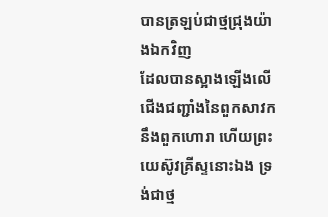បានត្រឡប់ជាថ្មជ្រុងយ៉ាងឯកវិញ
ដែលបានស្អាងឡើងលើជើងជញ្ជាំងនៃពួកសាវកនឹងពួកហោរា ហើយព្រះយេស៊ូវគ្រីស្ទនោះឯង ទ្រង់ជាថ្ម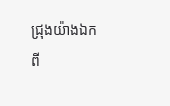ជ្រុងយ៉ាងឯក
ពី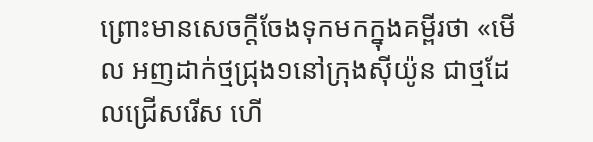ព្រោះមានសេចក្ដីចែងទុកមកក្នុងគម្ពីរថា «មើល អញដាក់ថ្មជ្រុង១នៅក្រុងស៊ីយ៉ូន ជាថ្មដែលជ្រើសរើស ហើ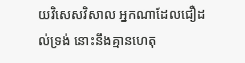យវិសេសវិសាល អ្នកណាដែលជឿដល់ទ្រង់ នោះនឹងគ្មានហេតុ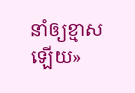នាំឲ្យខ្មាសឡើយ»